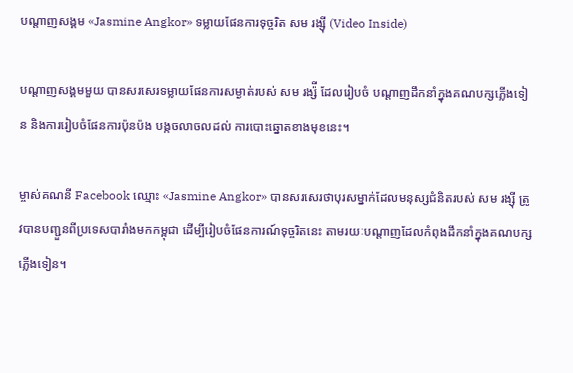បណ្តាញសង្គម «Jasmine Angkor» ទម្លាយផែនការទុច្ចរិត សម រង្ស៊ី (Video Inside)

បណ្តាញសង្គមមួយ បានសរសេរទម្លាយផែនការសម្ងាត់របស់ សម រង្ស៉ី ដែលរៀបចំ បណ្ដាញដឹកនាំក្នុងគណបក្សភ្លើងទៀន និងការរៀបចំផែនការប៉ុនប៉ង បង្កចលាចលដល់ ការបោះឆ្នោតខាងមុខនេះ។

ម្ចាស់គណនី Facebook ឈ្មោះ «Jasmine Angkor» បានសរសេរថាបុរសម្នាក់ដែលមនុស្សជំនិតរបស់ សម រង្ស៊ី ត្រូវបានបញ្ជួនពីប្រទេសបារាំងមកកម្ពុជា ដើម្បីរៀបចំផែនការណ៍ទុច្ចរិតនេះ តាមរយៈបណ្តាញដែលកំពុងដឹកនាំក្នុងគណបក្សភ្លើងទៀន។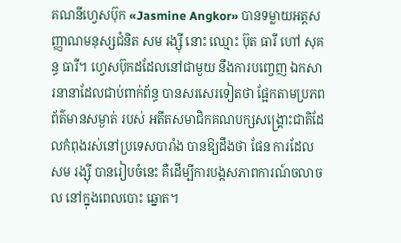គណនីហ្វេសប៊ុក «Jasmine Angkor» បានទម្លាយអត្តសញ្ញាណមនុស្សជំនិត សម រង្ស៊ី នោះ ឈ្មោះ ប៊ុត ធារី ហៅ សុគន្ធ ធារី។ ហ្វេសប៊ុកដដែលនៅជាមួយ នឹងការបញ្ចេញ ឯកសារនានាដែលជាប់ពាក់ព័ន្ធ បានសរសេរទៀតថា ផ្អែកតាមប្រភពព័ត៌មានសម្ងាត់ របស់ អតីតសមាជិកគណបក្សសង្គ្រោះជាតិដែលកំពុងរស់នៅប្រទេសបារាំង បានឱ្យដឹងថា ផែន ការដែល សម រង្ស៊ី បានរៀបចំនេះ គឺដើម្បីការបង្កសភាពការណ៍ចលាចល នៅក្នុងពេលបោះ ឆ្នោត។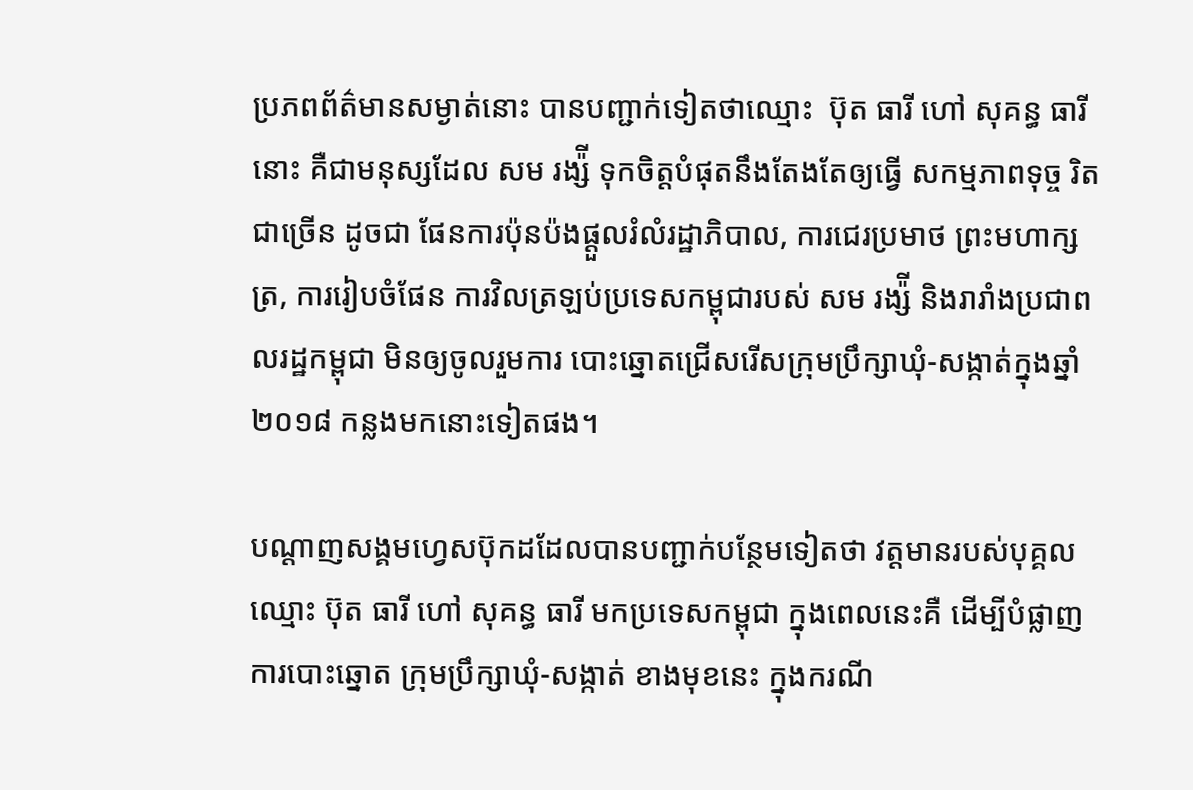ប្រភពព័ត៌មានសម្ងាត់នោះ បានបញ្ជាក់ទៀតថាឈ្មោះ  ប៊ុត ធារី ហៅ សុគន្ធ ធារី នោះ គឺជាមនុស្សដែល សម រង្ស៉ី ទុកចិត្តបំផុតនឹងតែងតែឲ្យធ្វើ សកម្មភាពទុច្ច រិតជាច្រើន ដូចជា ផែនការប៉ុនប៉ងផ្តួលរំលំរដ្ឋាភិបាល, ការជេរប្រមាថ ព្រះមហាក្សត្រ, ការរៀបចំផែន ការវិលត្រឡប់ប្រទេសកម្ពុជារបស់ សម រង្ស៉ី និងរារាំងប្រជាពលរដ្ឋកម្ពុជា មិនឲ្យចូលរួមការ បោះឆ្នោតជ្រើសរើសក្រុមប្រឹក្សាឃុំ-សង្កាត់ក្នុងឆ្នាំ២០១៨ កន្លងមកនោះទៀតផង។

បណ្តាញសង្គមហ្វេសប៊ុកដដែលបានបញ្ជាក់បន្ថែមទៀតថា វត្តមានរបស់បុគ្គលឈ្មោះ ប៊ុត ធារី ហៅ សុគន្ធ ធារី មកប្រទេសកម្ពុជា ក្នុងពេលនេះគឺ ដើម្បីបំផ្លាញការបោះឆ្នោត ក្រុមប្រឹក្សាឃុំ-សង្កាត់ ខាងមុខនេះ ក្នុងករណី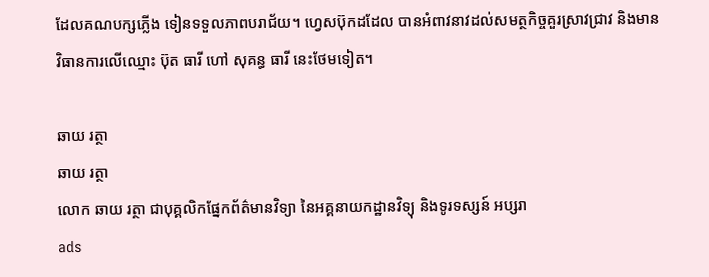ដែលគណបក្សភ្លើង ទៀនទទួលភាពបរាជ័យ។ ហ្វេសប៊ុកដដែល បានអំពាវនាវដល់សមត្ថកិច្ចគួរស្រាវជ្រាវ និងមានវិធានការលើឈ្មោះ ប៊ុត ធារី ហៅ សុគន្ធ ធារី នេះថែមទៀត។

ឆាយ រត្ថា
ឆាយ រត្ថា
លោក ឆាយ រត្ថា ជាបុគ្គលិកផ្នែកព័ត៌មានវិទ្យា នៃអគ្គនាយកដ្ឋានវិទ្យុ និងទូរទស្សន៍ អប្សរា
ads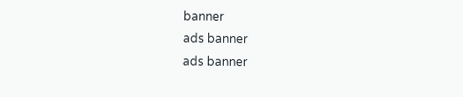banner
ads banner
ads banner